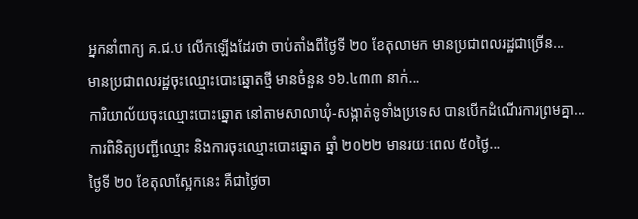អ្នកនាំពាក្យ គ.ជ.ប លើកឡើងដែរថា ចាប់តាំងពីថ្ងៃទី ២០ ខែតុលាមក មានប្រជាពលរដ្ឋជាច្រើន...
មានប្រជាពលរដ្ឋចុះឈ្មោះបោះឆ្នោតថ្មី មានចំនួន ១៦.៤៣៣ នាក់...
ការិយាល័យចុះឈ្មោះបោះឆ្នោត នៅតាមសាលាឃុំ-សង្កាត់ទូទាំងប្រទេស បានបើកដំណើរការព្រមគ្នា...
ការពិនិត្យបញ្ជីឈ្មោះ និងការចុះឈ្មោះបោះឆ្នោត ឆ្នាំ ២០២២ មានរយៈពេល ៥០ថ្ងៃ...
ថ្ងៃទី ២០ ខែតុលាស្អែកនេះ គឺជាថ្ងៃចា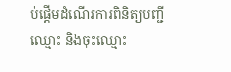ប់ផ្ដើមដំណើរការពិនិត្យបញ្ជីឈ្មោះ និងចុះឈ្មោះ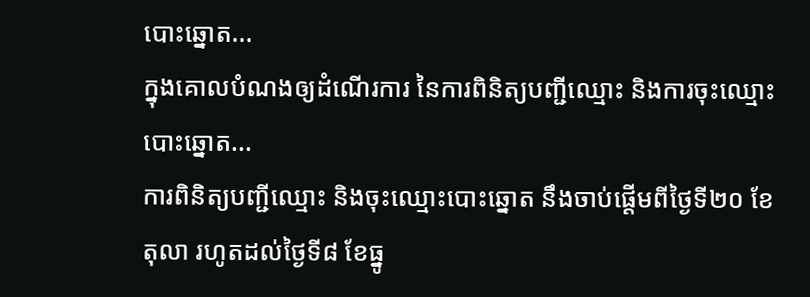បោះឆ្នោត...
ក្នុងគោលបំណងឲ្យដំណើរការ នៃការពិនិត្យបញ្ជីឈ្មោះ និងការចុះឈ្មោះបោះឆ្នោត...
ការពិនិត្យបញ្ជីឈ្មោះ និងចុះឈ្មោះបោះឆ្នោត នឹងចាប់ផ្ដើមពីថ្ងៃទី២០ ខែតុលា រហូតដល់ថ្ងៃទី៨ ខែធ្នូ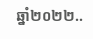ឆ្នាំ២០២២..